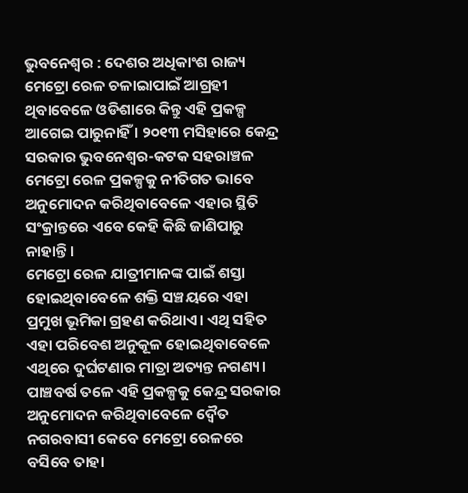ଭୁବନେଶ୍ୱର : ଦେଶର ଅଧିକାଂଶ ରାଜ୍ୟ ମେଟ୍ରୋ ରେଳ ଚଳାଇାପାଇଁ ଆଗ୍ରହୀ ଥିବାବେଳେ ଓଡିଶାରେ କିନ୍ତୁ ଏହି ପ୍ରକଳ୍ପ ଆଗେଇ ପାରୁନାହିଁ । ୨୦୧୩ ମସିହାରେ କେନ୍ଦ୍ର ସରକାର ଭୁବନେଶ୍ୱର-କଟକ ସହରାଞ୍ଚଳ ମେଟ୍ରୋ ରେଳ ପ୍ରକଳ୍ପକୁ ନୀତିଗତ ଭାବେ ଅନୁମୋଦନ କରିଥିବାବେଳେ ଏହାର ସ୍ଥିତି ସଂକ୍ରାନ୍ତରେ ଏବେ କେହି କିଛି ଜାଣିପାରୁ ନାହାନ୍ତି ।
ମେଟ୍ରୋ ରେଳ ଯାତ୍ରୀମାନଙ୍କ ପାଇଁ ଶସ୍ତା ହୋଇଥିବାବେଳେ ଶକ୍ତି ସଞ୍ଚୟରେ ଏହା ପ୍ରମୁଖ ଭୂମିକା ଗ୍ରହଣ କରିଥାଏ। ଏଥି ସହିତ ଏହା ପରିବେଶ ଅନୁକୂଳ ହୋଇଥିବାବେଳେ ଏଥିରେ ଦୁର୍ଘଟଣାର ମାତ୍ରା ଅତ୍ୟନ୍ତ ନଗଣ୍ୟ। ପାଞ୍ଚବର୍ଷ ତଳେ ଏହି ପ୍ରକଳ୍ପକୁ କେନ୍ଦ୍ର ସରକାର ଅନୁମୋଦନ କରିଥିବାବେଳେ ଦ୍ୱୈତ ନଗରବାସୀ କେବେ ମେଟ୍ରୋ ରେଳରେ ବସିବେ ତାହା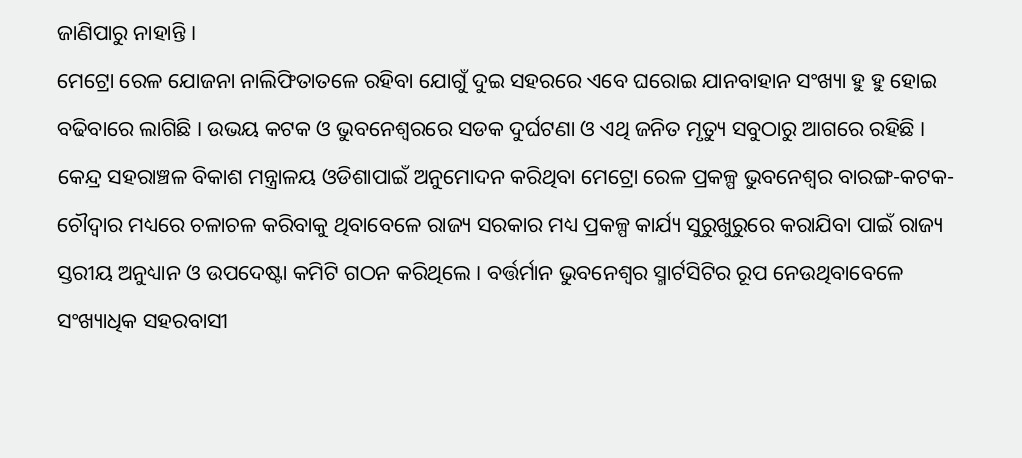ଜାଣିପାରୁ ନାହାନ୍ତି ।
ମେଟ୍ରୋ ରେଳ ଯୋଜନା ନାଲିଫିତାତଳେ ରହିବା ଯୋଗୁଁ ଦୁଇ ସହରରେ ଏବେ ଘରୋଇ ଯାନବାହାନ ସଂଖ୍ୟା ହୁ ହୁ ହୋଇ ବଢିବାରେ ଲାଗିଛି । ଉଭୟ କଟକ ଓ ଭୁବନେଶ୍ୱରରେ ସଡକ ଦୁର୍ଘଟଣା ଓ ଏଥି ଜନିତ ମୃତ୍ୟୁ ସବୁଠାରୁ ଆଗରେ ରହିଛି । କେନ୍ଦ୍ର ସହରାଞ୍ଚଳ ବିକାଶ ମନ୍ତ୍ରାଳୟ ଓଡିଶାପାଇଁ ଅନୁମୋଦନ କରିଥିବା ମେଟ୍ରୋ ରେଳ ପ୍ରକଳ୍ପ ଭୁବନେଶ୍ୱର ବାରଙ୍ଗ-କଟକ-ଚୌଦ୍ୱାର ମଧ୍ୟରେ ଚଳାଚଳ କରିବାକୁ ଥିବାବେଳେ ରାଜ୍ୟ ସରକାର ମଧ୍ୟ ପ୍ରକଳ୍ପ କାର୍ଯ୍ୟ ସୁରୁଖୁରୁରେ କରାଯିବା ପାଇଁ ରାଜ୍ୟ ସ୍ତରୀୟ ଅନୁଧ୍ୟାନ ଓ ଉପଦେଷ୍ଟା କମିଟି ଗଠନ କରିଥିଲେ । ବର୍ତ୍ତର୍ମାନ ଭୁବନେଶ୍ୱର ସ୍ମାର୍ଟସିଟିର ରୂପ ନେଉଥିବାବେଳେ ସଂଖ୍ୟାଧିକ ସହରବାସୀ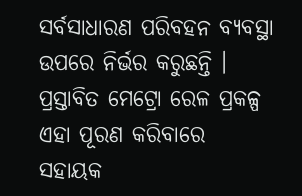ସର୍ବସାଧାରଣ ପରିବହନ ବ୍ୟବସ୍ଥା ଉପରେ ନିର୍ଭର କରୁଛନ୍ତି । ପ୍ରସ୍ତାବିତ ମେଟ୍ରୋ ରେଳ ପ୍ରକଳ୍ପ ଏହା ପୂରଣ କରିବାରେ ସହାୟକ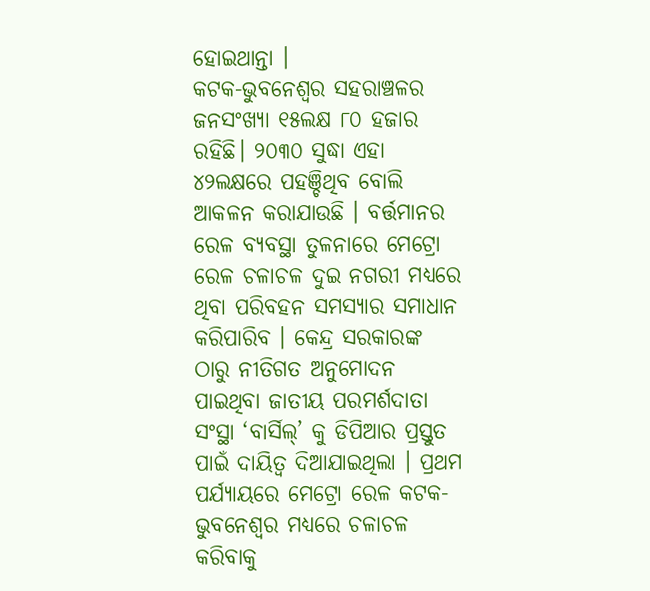ହୋଇଥାନ୍ତା ।
କଟକ-ଭୁବନେଶ୍ୱର ସହରାଞ୍ଚଳର ଜନସଂଖ୍ୟା ୧୫ଲକ୍ଷ ୮୦ ହଜାର ରହିଛି। ୨୦୩୦ ସୁଦ୍ଧା ଏହା ୪୨ଲକ୍ଷରେ ପହଞ୍ଚିଥିବ ବୋଲି ଆକଳନ କରାଯାଉଛି । ବର୍ତ୍ତମାନର ରେଳ ବ୍ୟବସ୍ଥା ତୁଳନାରେ ମେଟ୍ରୋ ରେଳ ଚଳାଚଳ ଦୁଇ ନଗରୀ ମଧ୍ୟରେ ଥିବା ପରିବହନ ସମସ୍ୟାର ସମାଧାନ କରିପାରିବ । କେନ୍ଦ୍ର ସରକାରଙ୍କ ଠାରୁ ନୀତିଗତ ଅନୁମୋଦନ ପାଇଥିବା ଜାତୀୟ ପରମର୍ଶଦାତା ସଂସ୍ଥା ‘ବାର୍ସିଲ୍’ କୁ ଡିପିଆର ପ୍ରସ୍ତୁତ ପାଇଁ ଦାୟିତ୍ୱ ଦିଆଯାଇଥିଲା । ପ୍ରଥମ ପର୍ଯ୍ୟାୟରେ ମେଟ୍ରୋ ରେଳ କଟକ-ଭୁବନେଶ୍ୱର ମଧ୍ୟରେ ଚଳାଚଳ କରିବାକୁ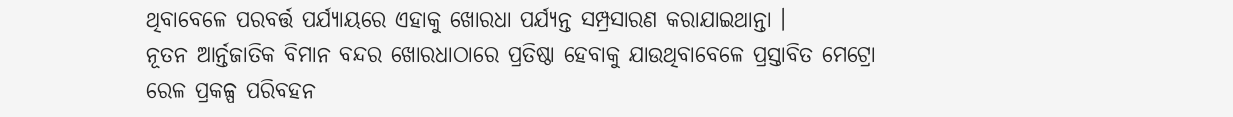ଥିବାବେଳେ ପରବର୍ତ୍ତ ପର୍ଯ୍ୟାୟରେ ଏହାକୁ ଖୋରଧା ପର୍ଯ୍ୟନ୍ତ ସମ୍ପ୍ରସାରଣ କରାଯାଇଥାନ୍ତା ।
ନୂତନ ଆର୍ନ୍ତଜାତିକ ବିମାନ ବନ୍ଦର ଖୋରଧାଠାରେ ପ୍ରତିଷ୍ଠା ହେବାକୁ ଯାଉଥିବାବେଳେ ପ୍ରସ୍ତାବିତ ମେଟ୍ରୋ ରେଳ ପ୍ରକଳ୍ପ ପରିବହନ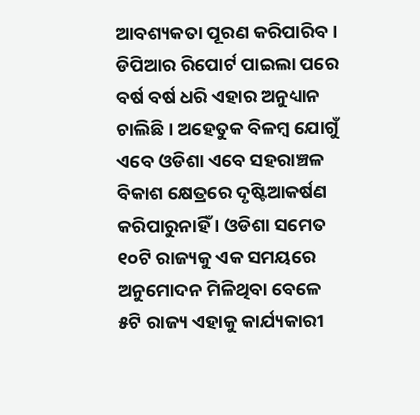ଆବଶ୍ୟକତା ପୂରଣ କରିପାରିବ । ଡିପିଆର ରିପୋର୍ଟ ପାଇଲା ପରେ ବର୍ଷ ବର୍ଷ ଧରି ଏହାର ଅନୁଧ୍ୟାନ ଚାଲିଛି । ଅହେତୁକ ବିଳମ୍ବ ଯୋଗୁଁ ଏବେ ଓଡିଶା ଏବେ ସହରାଞ୍ଚଳ ବିକାଶ କ୍ଷେତ୍ରରେ ଦୃଷ୍ଟିଆକର୍ଷଣ କରିପାରୁନାହିଁ । ଓଡିଶା ସମେତ ୧୦ଟି ରାଜ୍ୟକୁ ଏକ ସମୟରେ ଅନୁମୋଦନ ମିଳିଥିବା ବେଳେ ୫ଟି ରାଜ୍ୟ ଏହାକୁ କାର୍ଯ୍ୟକାରୀ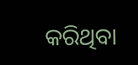କରିଥିବା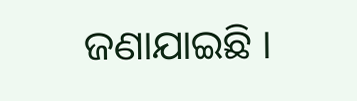ଜଣାଯାଇଛି ।